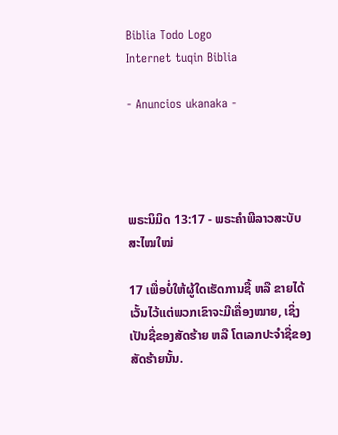Biblia Todo Logo
Internet tuqin Biblia

- Anuncios ukanaka -




ພຣະນິມິດ 13:17 - ພຣະຄຳພີລາວສະບັບສະໄໝໃໝ່

17 ເພື່ອບໍ່ໃຫ້ຜູ້ໃດເຮັດການຊື້ ຫລື ຂາຍໄດ້ ເວັ້ນໄວ້ແຕ່ພວກເຂົາຈະມີເຄື່ອງໝາຍ, ເຊິ່ງເປັນຊື່ຂອງສັດຮ້າຍ ຫລື ໂຕເລກປະຈຳຊື່ຂອງສັດຮ້າຍນັ້ນ.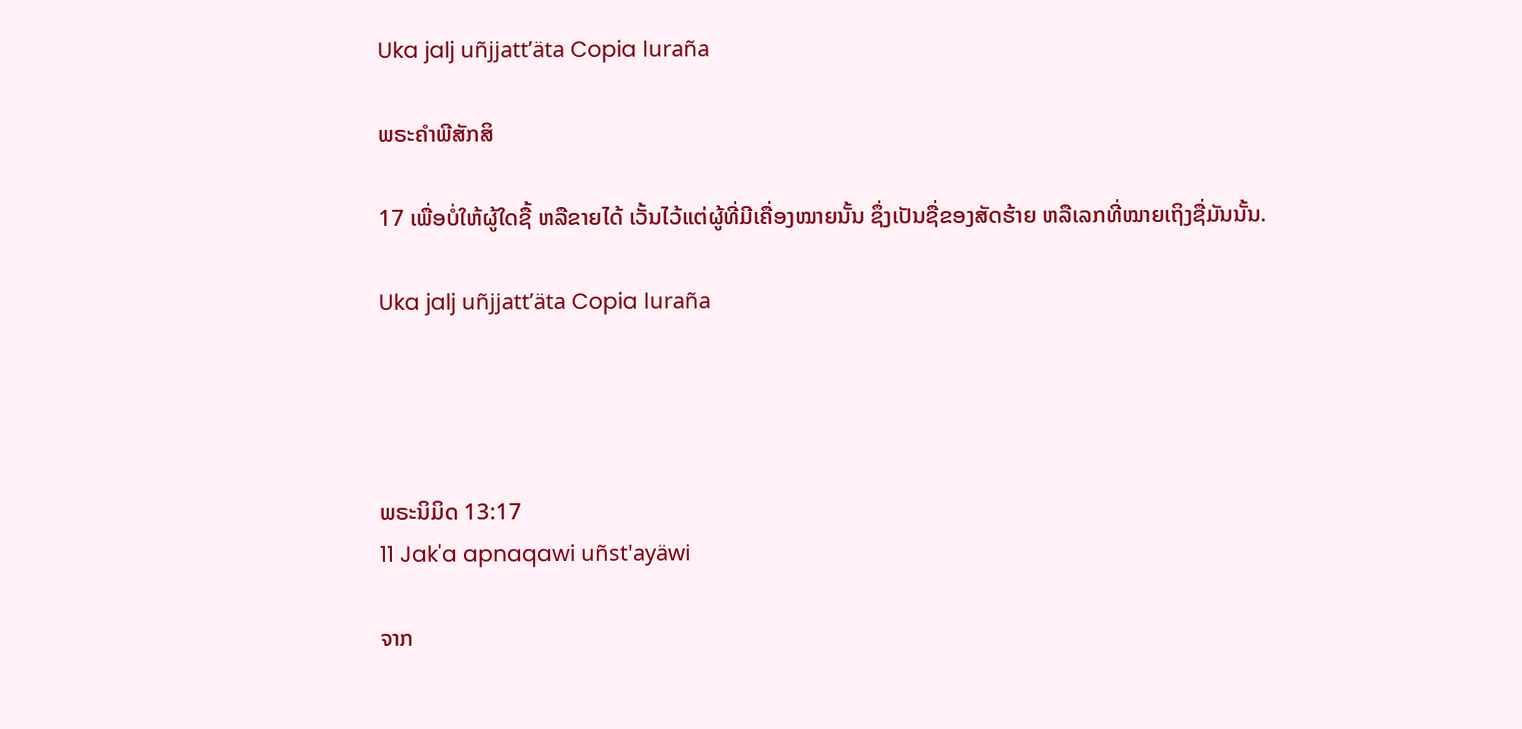Uka jalj uñjjattʼäta Copia luraña

ພຣະຄຳພີສັກສິ

17 ເພື່ອບໍ່ໃຫ້ຜູ້ໃດຊື້ ຫລືຂາຍໄດ້ ເວັ້ນໄວ້ແຕ່ຜູ້ທີ່ມີເຄື່ອງໝາຍນັ້ນ ຊຶ່ງເປັນຊື່ຂອງສັດຮ້າຍ ຫລືເລກທີ່ໝາຍເຖິງຊື່ມັນນັ້ນ.

Uka jalj uñjjattʼäta Copia luraña




ພຣະນິມິດ 13:17
11 Jak'a apnaqawi uñst'ayäwi

ຈາກ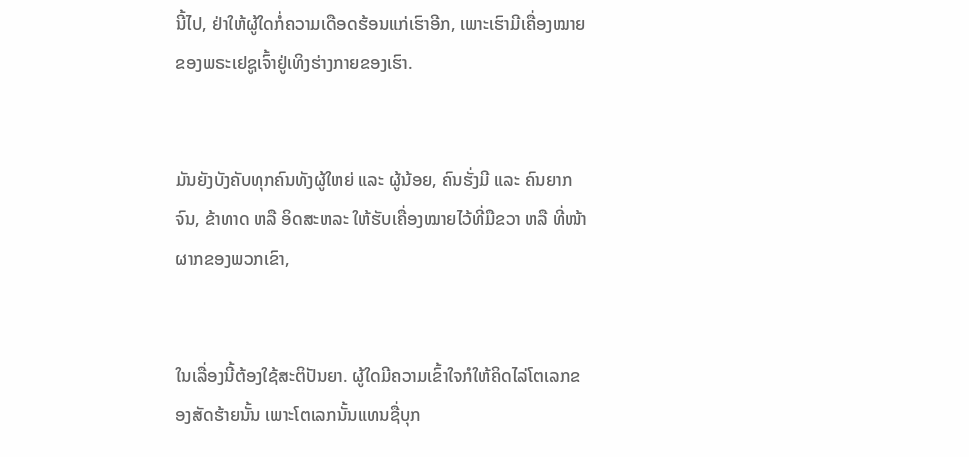ນີ້ໄປ, ຢ່າໃຫ້ຜູ້ໃດກໍ່ຄວາມເດືອດຮ້ອນແກ່ເຮົາອີກ, ເພາະເຮົາມີເຄື່ອງໝາຍຂອງພຣະເຢຊູເຈົ້າຢູ່ເທິງຮ່າງກາຍຂອງເຮົາ.


ມັນຍັງບັງຄັບທຸກຄົນທັງຜູ້ໃຫຍ່ ແລະ ຜູ້ນ້ອຍ, ຄົນຮັ່ງມີ ແລະ ຄົນຍາກຈົນ, ຂ້າທາດ ຫລື ອິດສະຫລະ ໃຫ້ຮັບເຄື່ອງໝາຍໄວ້ທີ່ມືຂວາ ຫລື ທີ່ໜ້າຜາກຂອງພວກເຂົາ,


ໃນເລື່ອງນີ້ຕ້ອງໃຊ້ສະຕິປັນຍາ. ຜູ້ໃດມີຄວາມເຂົ້າໃຈກໍໃຫ້ຄິດໄລ່ໂຕເລກຂອງສັດຮ້າຍນັ້ນ ເພາະໂຕເລກນັ້ນແທນຊື່ບຸກ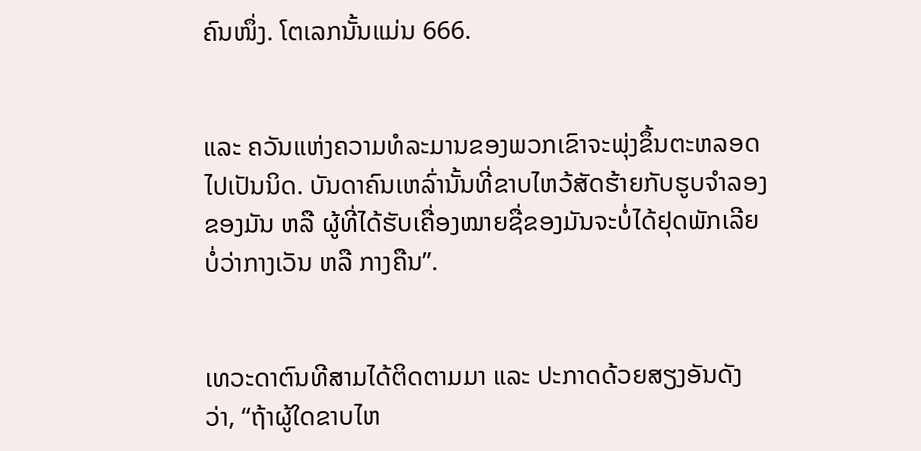ຄົນໜຶ່ງ. ໂຕເລກນັ້ນແມ່ນ 666.


ແລະ ຄວັນແຫ່ງຄວາມທໍລະມານຂອງພວກເຂົາຈະພຸ່ງຂຶ້ນຕະຫລອດໄປເປັນນິດ. ບັນດາຄົນເຫລົ່ານັ້ນທີ່ຂາບໄຫວ້ສັດຮ້າຍກັບຮູບຈຳລອງຂອງມັນ ຫລື ຜູ້ທີ່ໄດ້ຮັບເຄື່ອງໝາຍຊື່ຂອງມັນຈະບໍ່ໄດ້ຢຸດພັກເລີຍບໍ່ວ່າກາງເວັນ ຫລື ກາງຄືນ”.


ເທວະດາຕົນທີສາມໄດ້ຕິດຕາມມາ ແລະ ປະກາດດ້ວຍສຽງອັນດັງວ່າ, “ຖ້າຜູ້ໃດຂາບໄຫ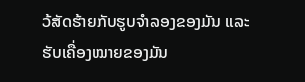ວ້ສັດຮ້າຍກັບຮູບຈຳລອງຂອງມັນ ແລະ ຮັບເຄື່ອງໝາຍຂອງມັນ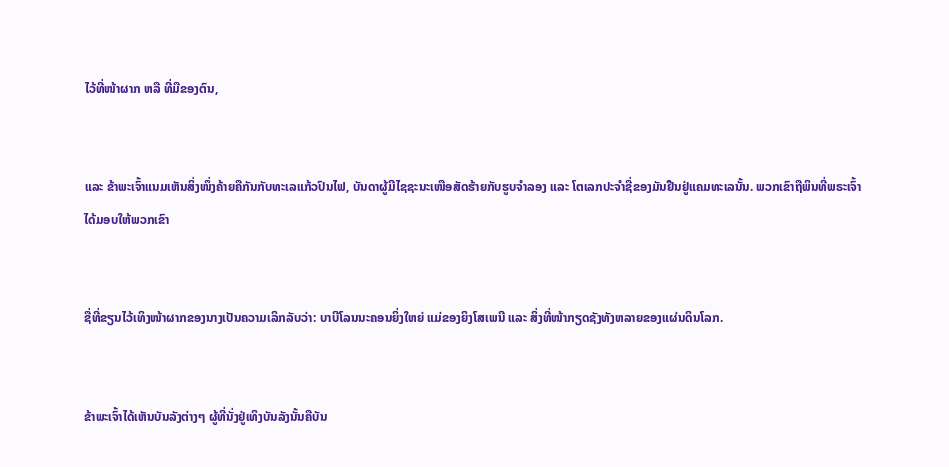ໄວ້ທີ່ໜ້າຜາກ ຫລື ທີ່ມືຂອງຕົນ,


ແລະ ຂ້າພະເຈົ້າແນມເຫັນສິ່ງໜຶ່ງຄ້າຍຄືກັນກັບທະເລແກ້ວປົນໄຟ, ບັນດາຜູ້ມີໄຊຊະນະເໜືອສັດຮ້າຍກັບຮູບຈຳລອງ ແລະ ໂຕເລກປະຈຳຊື່ຂອງມັນຢືນຢູ່ແຄມທະເລນັ້ນ. ພວກເຂົາຖືພິນທີ່ພຣະເຈົ້າໄດ້ມອບໃຫ້ພວກເຂົາ


ຊື່ທີ່ຂຽນໄວ້ເທິງໜ້າຜາກຂອງນາງເປັນຄວາມເລິກລັບວ່າ: ບາບີໂລນນະຄອນຍິ່ງໃຫຍ່ ແມ່ຂອງຍິງໂສເພນີ ແລະ ສິ່ງທີ່ໜ້າກຽດຊັງທັງຫລາຍຂອງແຜ່ນດິນໂລກ.


ຂ້າພະເຈົ້າໄດ້ເຫັນບັນລັງຕ່າງໆ ຜູ້ທີ່ນັ່ງຢູ່ເທິງບັນລັງນັ້ນຄືບັນ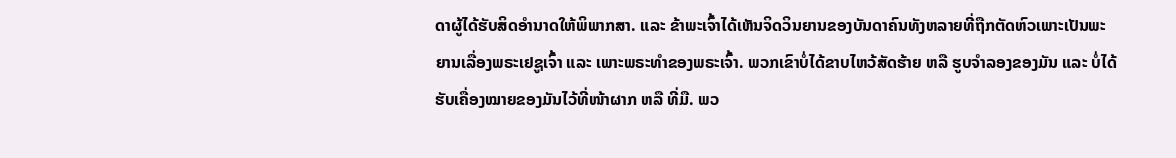ດາຜູ້ໄດ້ຮັບສິດອຳນາດໃຫ້ພິພາກສາ. ແລະ ຂ້າພະເຈົ້າໄດ້ເຫັນຈິດວິນຍານຂອງບັນດາຄົນທັງຫລາຍທີ່ຖືກຕັດຫົວເພາະເປັນພະຍານເລື່ອງພຣະເຢຊູເຈົ້າ ແລະ ເພາະພຣະທຳຂອງພຣະເຈົ້າ. ພວກເຂົາບໍ່ໄດ້ຂາບໄຫວ້ສັດຮ້າຍ ຫລື ຮູບຈຳລອງຂອງມັນ ແລະ ບໍ່ໄດ້ຮັບເຄື່ອງໝາຍຂອງມັນໄວ້ທີ່ໜ້າຜາກ ຫລື ທີ່ມື. ພວ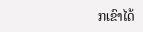ກເຂົາໄດ້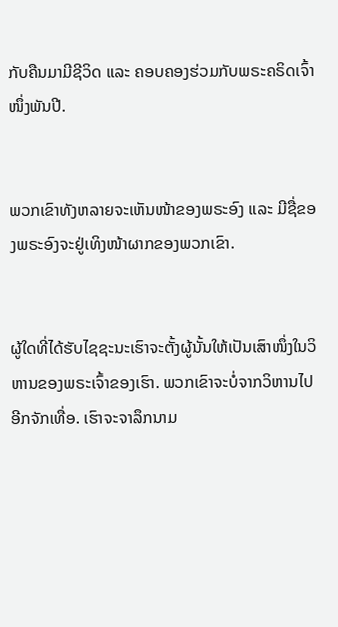ກັບຄືນມາມີຊີວິດ ແລະ ຄອບຄອງຮ່ວມກັບພຣະຄຣິດເຈົ້າໜຶ່ງພັນປີ.


ພວກເຂົາທັງຫລາຍຈະເຫັນໜ້າຂອງພຣະອົງ ແລະ ມີຊື່ຂອງພຣະອົງຈະຢູ່ເທິງໜ້າຜາກຂອງພວກເຂົາ.


ຜູ້ໃດທີ່ໄດ້ຮັບໄຊຊະນະເຮົາຈະຕັ້ງຜູ້ນັ້ນໃຫ້ເປັນເສົາໜຶ່ງໃນວິຫານຂອງພຣະເຈົ້າຂອງເຮົາ. ພວກເຂົາຈະບໍ່ຈາກວິຫານໄປອີກຈັກເທື່ອ. ເຮົາຈະຈາລຶກນາມ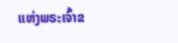ແຫ່ງພຣະເຈົ້າຂ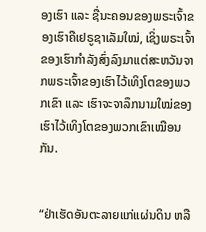ອງເຮົາ ແລະ ຊື່ນະຄອນຂອງພຣະເຈົ້າຂອງເຮົາຄືເຢຣູຊາເລັມໃໝ່, ເຊິ່ງພຣະເຈົ້າຂອງເຮົາກຳລັງສົ່ງລົງມາແຕ່ສະຫວັນຈາກພຣະເຈົ້າຂອງເຮົາໄວ້ເທິງໂຕຂອງພວກເຂົາ ແລະ ເຮົາຈະຈາລຶກນາມໃໝ່ຂອງເຮົາໄວ້ເທິງໂຕຂອງພວກເຂົາເໝືອນກັນ.


“ຢ່າເຮັດອັນຕະລາຍແກ່ແຜ່ນດິນ ຫລື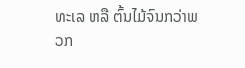ທະເລ ຫລື ຕົ້ນໄມ້ຈົນກວ່າພວກ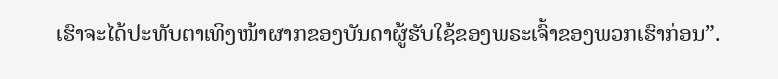ເຮົາຈະໄດ້ປະທັບຕາເທິງໜ້າຜາກຂອງບັນດາຜູ້ຮັບໃຊ້ຂອງພຣະເຈົ້າຂອງພວກເຮົາກ່ອນ”.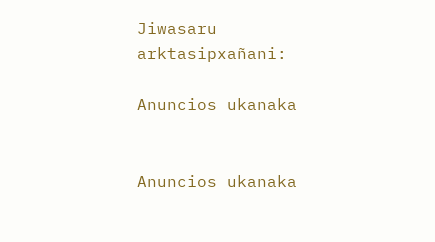Jiwasaru arktasipxañani:

Anuncios ukanaka


Anuncios ukanaka